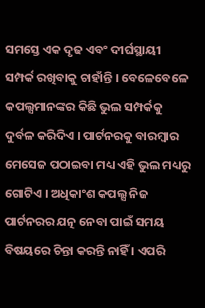ସମସ୍ତେ ଏକ ଦୃଢ ଏବଂ ଦୀର୍ଘସ୍ଥାୟୀ ସମ୍ପର୍କ ରଖିବାକୁ ଚାହାଁନ୍ତି । ବେଳେବେଳେ କପଲ୍ସମାନଙ୍କର କିଛି ଭୁଲ ସମ୍ପର୍କକୁ ଦୁର୍ବଳ କରିଦିଏ । ପାର୍ଟନରକୁ ବାରମ୍ବାର ମେସେଜ ପଠାଇବା ମଧ୍ୟ ଏହି ଭୁଲ ମଧ୍ୟରୁ ଗୋଟିଏ । ଅଧିକାଂଶ କପଲ୍ସ ନିଜ ପାର୍ଟନରର ଯତ୍ନ ନେବା ପାଇଁ ସମୟ ବିଷୟରେ ଚିନ୍ତା କରନ୍ତି ନାହିଁ । ଏପରି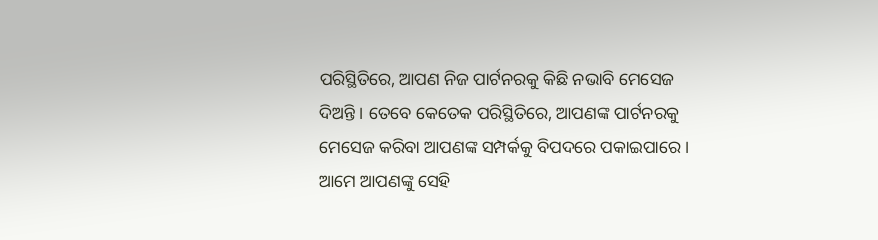ପରିସ୍ଥିତିରେ, ଆପଣ ନିଜ ପାର୍ଟନରକୁ କିଛି ନଭାବି ମେସେଜ ଦିଅନ୍ତି । ତେବେ କେତେକ ପରିସ୍ଥିତିରେ, ଆପଣଙ୍କ ପାର୍ଟନରକୁ ମେସେଜ କରିବା ଆପଣଙ୍କ ସମ୍ପର୍କକୁ ବିପଦରେ ପକାଇପାରେ । ଆମେ ଆପଣଙ୍କୁ ସେହି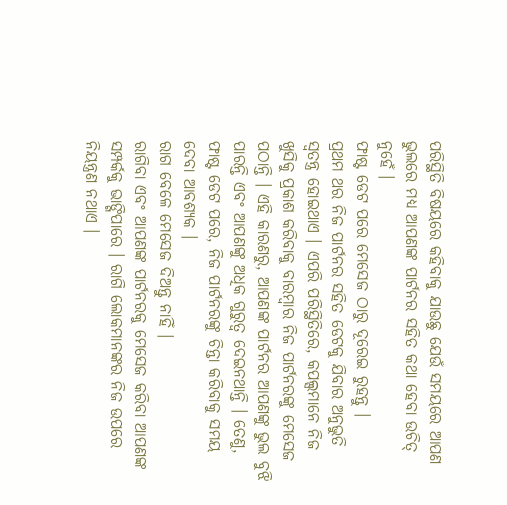ପରିସ୍ଥିତି ବିଷୟରେ କହିବାକୁ ଯାଉଛୁ ଯେଉଁ ସମୟରେ ଆପଣ ଭୁଲରେ ମଧ୍ୟ ଆପଣଙ୍କ ପାର୍ଟନର ସହିତ କଥା ହେବା ଉଚିତ୍ ନୁହେଁ ।
ଫାଷ୍ଟ ଡେଟ ପରେ ମେସେଜ ଠାରୁ ଦୂରେଇ ରୁହନ୍ତୁ ।
ପ୍ରଥମ ଥର ନିଜ ପାର୍ଟନର ସହିତ ଡେଟକୁ ଯିବାର ଅନୁଭୁତି ସ୍ୱତନ୍ତ୍ର ହୋଇଥାଏ । ଏପରି ପରିସ୍ଥିତିରେ, କପଲ୍ସମାନେ ନିଜ ଖୁସିକୁ ପ୍ରକାଶ କରିବାକୁ ବାରମ୍ବାର ନିଜ ପାର୍ଟନରଙ୍କୁ ମେସେଜ ପଠାନ୍ତି । ଏହି କାରଣରୁ, ଆପଣଙ୍କ ପାର୍ଟନର ଆପଣଙ୍କୁ ଭୁଲ ବୁଝି ପାରନ୍ତି ଏବଂ ଆପଣଙ୍କୁ ଅଧିକ ଗୁରୁତ୍ୱ ଦେଇନଥାନ୍ତି । ତେଣୁ, ଫାଷ୍ଟ ଡେଟ ପରେ, ନିଜ ପାର୍ଟନରଙ୍କୁ ଚିନ୍ତା କରିବାକୁ ସମୟ ଦେବା ଆବଶ୍ୟକ ।
ରାଗ ବେଳେ ମେସେଜ ଦିଅନ୍ତୁ ନାହିଁ ।
ରାଗିବା ଏବଂ ଆପଣଙ୍କ ପାର୍ଟନରକୁ ମେସେଜ କରିବା ଆପଣଙ୍କ ସମ୍ପର୍କକୁ ଭାଙ୍ଗିପାରେ । ରାଗି ଲୋକମାନଙ୍କର ନିଜ ଉପରେ ନିୟନ୍ତ୍ରଣ ନଥାଏ ।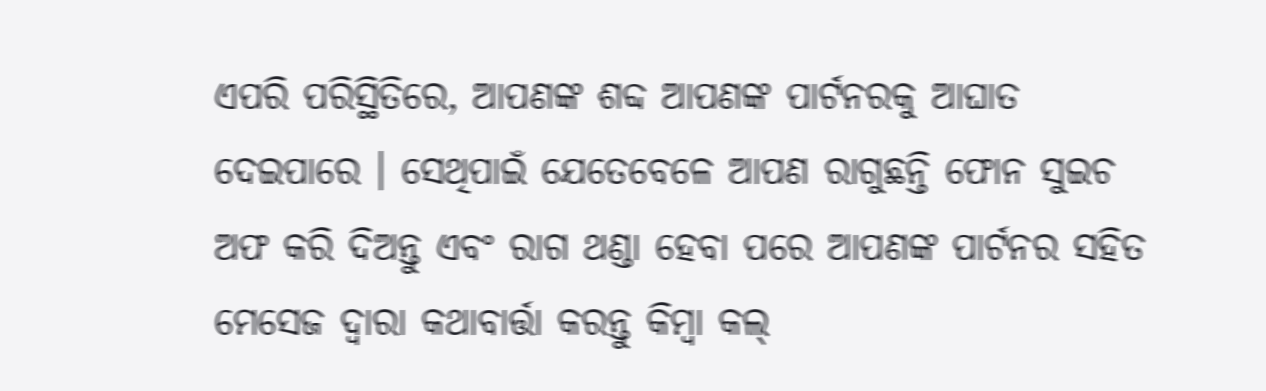ଏପରି ପରିସ୍ଥିତିରେ, ଆପଣଙ୍କ ଶବ୍ଦ ଆପଣଙ୍କ ପାର୍ଟନରକୁ ଆଘାତ ଦେଇପାରେ । ସେଥିପାଇଁ ଯେତେବେଳେ ଆପଣ ରାଗୁଛନ୍ତି ଫୋନ ସୁଇଚ ଅଫ କରି ଦିଅନ୍ତୁ ଏବଂ ରାଗ ଥଣ୍ଡା ହେବା ପରେ ଆପଣଙ୍କ ପାର୍ଟନର ସହିତ ମେସେଜ ଦ୍ୱାରା କଥାବାର୍ତ୍ତା କରନ୍ତୁ କିମ୍ବା କଲ୍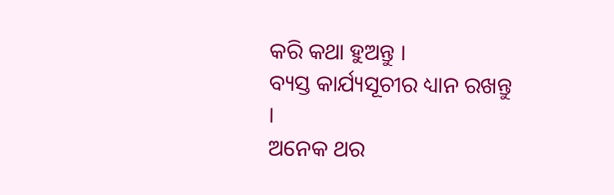କରି କଥା ହୁଅନ୍ତୁ ।
ବ୍ୟସ୍ତ କାର୍ଯ୍ୟସୂଚୀର ଧ୍ୟାନ ରଖନ୍ତୁ ।
ଅନେକ ଥର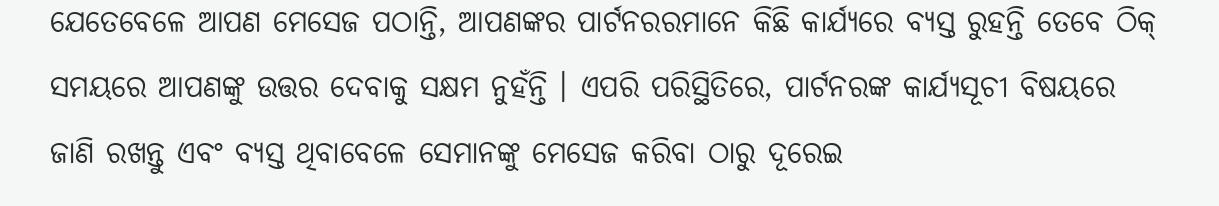ଯେତେବେଳେ ଆପଣ ମେସେଜ ପଠାନ୍ତି, ଆପଣଙ୍କର ପାର୍ଟନରରମାନେ କିଛି କାର୍ଯ୍ୟରେ ବ୍ୟସ୍ତ ରୁହନ୍ତି ତେବେ ଠିକ୍ ସମୟରେ ଆପଣଙ୍କୁ ଉତ୍ତର ଦେବାକୁ ସକ୍ଷମ ନୁହଁନ୍ତି । ଏପରି ପରିସ୍ଥିତିରେ, ପାର୍ଟନରଙ୍କ କାର୍ଯ୍ୟସୂଚୀ ବିଷୟରେ ଜାଣି ରଖନ୍ତୁ ଏବଂ ବ୍ୟସ୍ତ ଥିବାବେଳେ ସେମାନଙ୍କୁ ମେସେଜ କରିବା ଠାରୁ ଦୂରେଇ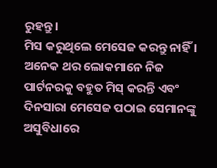ରୁହନ୍ତୁ ।
ମିସ କରୁଥିଲେ ମେସେଜ କରନ୍ତୁ ନାହିଁ ।
ଅନେକ ଥର ଲୋକମାନେ ନିଜ ପାର୍ଟନରକୁ ବହୁତ ମିସ୍ କରନ୍ତି ଏବଂ ଦିନସାରା ମେସେଜ ପଠାଇ ସେମାନଙ୍କୁ ଅସୁବିଧାରେ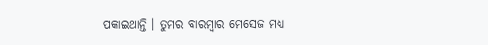ପକାଇଥାନ୍ତି । ତୁମର ବାରମ୍ବାର ମେସେଜ ମଧ୍ୟ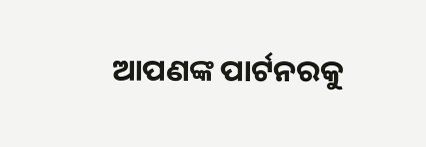ଆପଣଙ୍କ ପାର୍ଟନରକୁ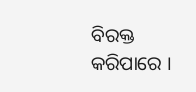ବିରକ୍ତ କରିପାରେ ।